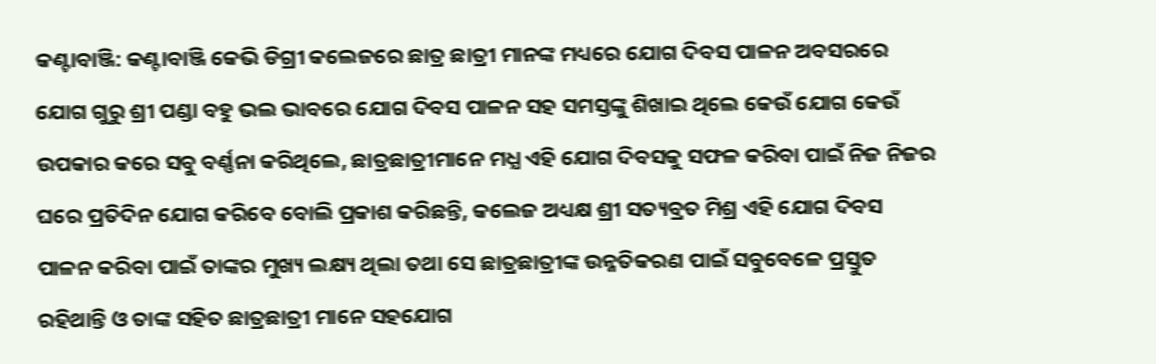କଣ୍ଟାବାଞ୍ଜି: କଣ୍ଟାବାଞ୍ଜି କେଭି ଡିଗ୍ରୀ କଲେଜରେ ଛାତ୍ର ଛାତ୍ରୀ ମାନଙ୍କ ମଧ୍ୟରେ ଯୋଗ ଦିବସ ପାଳନ ଅବସରରେ ଯୋଗ ଗୁରୁ ଶ୍ରୀ ପଣ୍ଡା ବହୁ ଭଲ ଭାବରେ ଯୋଗ ଦିବସ ପାଳନ ସହ ସମସ୍ତଙ୍କୁ ଶିଖାଇ ଥିଲେ କେଉଁ ଯୋଗ କେଉଁ ଉପକାର କରେ ସବୁ ବର୍ଣ୍ଣନା କରିଥିଲେ, ଛାତ୍ରଛାତ୍ରୀମାନେ ମଧ୍ଯ ଏହି ଯୋଗ ଦିବସକୁ ସଫଳ କରିବା ପାଇଁ ନିଜ ନିଜର ଘରେ ପ୍ରତିଦିନ ଯୋଗ କରିବେ ବୋଲି ପ୍ରକାଶ କରିଛନ୍ତି, କଲେଜ ଅଧ୍ୟକ୍ଷ ଶ୍ରୀ ସତ୍ୟବ୍ରତ ମିଶ୍ର ଏହି ଯୋଗ ଦିବସ ପାଳନ କରିବା ପାଇଁ ତାଙ୍କର ମୁଖ୍ୟ ଲକ୍ଷ୍ୟ ଥିଲା ତଥା ସେ ଛାତ୍ରଛାତ୍ରୀଙ୍କ ଉନ୍ନତିକରଣ ପାଇଁ ସବୁବେଳେ ପ୍ରସ୍ତୁତ ରହିଥାନ୍ତି ଓ ତାଙ୍କ ସହିତ ଛାତ୍ରଛାତ୍ରୀ ମାନେ ସହଯୋଗ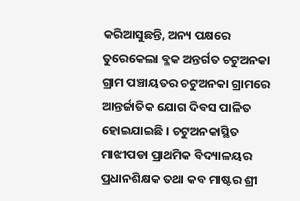କରିଆସୁଛନ୍ତି, ଅନ୍ୟ ପକ୍ଷରେ ତୁରେକେଲା ବ୍ଳକ ଅନ୍ତର୍ଗତ ଚଟୁଅନକା ଗ୍ରାମ ପଞ୍ଚାୟତର ଚଟୁଅନକା ଗ୍ରାମରେ ଆନ୍ତର୍ଜାତିକ ଯୋଗ ଦିବସ ପାଳିତ ହୋଇଯାଇଛି । ଚଟୁଅନକାସ୍ଥିତ ମାଝୀପଡା ପ୍ରାଥମିକ ବିଦ୍ୟାଳୟର ପ୍ରଧାନଶିକ୍ଷକ ତଥା କବ ମାଷ୍ଟର ଶ୍ରୀ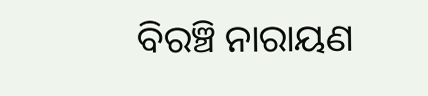ବିରଞ୍ଚି ନାରାୟଣ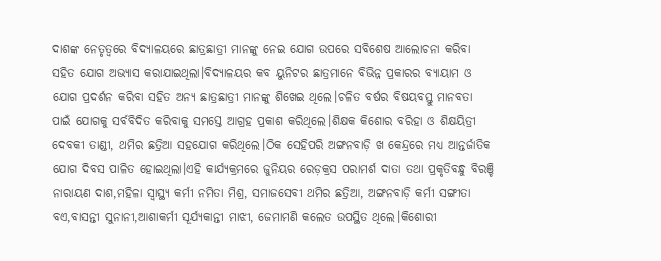ଦାଶଙ୍କ ନେତୃତ୍ବରେ ବିଦ୍ୟାଳୟରେ ଛାତ୍ରଛାତ୍ରୀ ମାନଙ୍କୁ ନେଇ ଯୋଗ ଉପରେ ସବିଶେଷ ଆଲୋଚନା କରିବା ସହିତ ଯୋଗ ଅଭ୍ୟାସ କରାଯାଇଥିଲା।ବିଦ୍ୟାଳୟର କବ ୟୁନିଟର ଛାତ୍ରମାନେ ବିଭିନ୍ନ ପ୍ରକାରର ବ୍ୟାୟାମ ଓ ଯୋଗ ପ୍ରଦର୍ଶନ କରିବା ସହିତ ଅନ୍ୟ ଛାତ୍ରଛାତ୍ରୀ ମାନଙ୍କୁ ଶିଖେଇ ଥିଲେ।ଚଳିତ ବର୍ଷର ବିଷୟବସ୍ତୁ ମାନବତା ପାଇଁ ଯୋଗକୁ ସର୍ବବିଦିତ କରିବାକୁ ସମସ୍ତେ ଆଗ୍ରହ ପ୍ରକାଶ କରିଥିଲେ।ଶିକ୍ଷକ କିଶୋର ବରିହା ଓ ଶିକ୍ଷୟିତ୍ରୀ ଦେବକୀ ତାଣ୍ଡୀ, ଥମିର ଛତ୍ରିଆ ସହଯୋଗ କରିଥିଲେ।ଠିକ ସେହିପରି ଅଙ୍ଗନବାଡ଼ି ଖ କେନ୍ଦ୍ରରେ ମଧ୍ୟ ଆନ୍ତର୍ଜାତିକ ଯୋଗ ଦିବସ ପାଳିତ ହୋଇଥିଲା।ଏହି କାର୍ଯ୍ୟକ୍ରମରେ ଜୁନିୟର ରେଡ଼କ୍ରସ ପରାମର୍ଶ ଦାତା ତଥା ପ୍ରକୃତିବନ୍ଧୁ ବିରଞ୍ଚି ନାରାୟଣ ଦାଶ,ମହିଳା ସ୍ୱାସ୍ଥ୍ୟ କର୍ମୀ ନମିତା ମିଶ୍ର, ସମାଜସେବୀ ଥମିର ଛତ୍ରିଆ, ଅଙ୍ଗନବାଡ଼ି କର୍ମୀ ସଙ୍ଗୀତା ବଏ,ବାସନ୍ତୀ ସୁନାନୀ,ଆଶାକର୍ମୀ ସୂର୍ଯ୍ୟକାନ୍ତୀ ମାଝୀ, ଜେମାମଣି କଲେତ ଉପସ୍ଥିତ ଥିଲେ।କିଶୋରୀ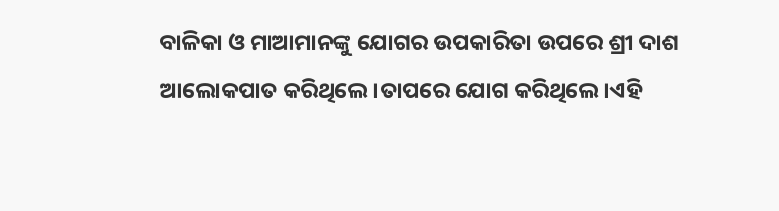ବାଳିକା ଓ ମାଆମାନଙ୍କୁ ଯୋଗର ଉପକାରିତା ଉପରେ ଶ୍ରୀ ଦାଶ ଆଲୋକପାତ କରିଥିଲେ।ତାପରେ ଯୋଗ କରିଥିଲେ।ଏହି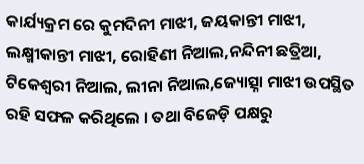କାର୍ଯ୍ୟକ୍ରମ ରେ କୁମଦିନୀ ମାଝୀ, ଜୟକାନ୍ତୀ ମାଝୀ, ଲକ୍ଷ୍ମୀକାନ୍ତୀ ମାଝୀ, ରୋହିଣୀ ନିଆଲ,ନନ୍ଦିନୀ ଛତ୍ରିଆ, ଟିକେଶ୍ୱରୀ ନିଆଲ, ଲୀନା ନିଆଲ,ଜ୍ୟୋତ୍ସ୍ନା ମାଝୀ ଉପସ୍ଥିତ ରହି ସଫଳ କରିଥିଲେ । ତଥା ବିଜେଡ଼ି ପକ୍ଷରୁ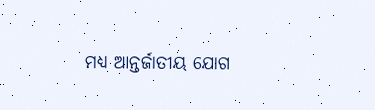ମଧ୍ୟ ଆନ୍ତର୍ଜାତୀୟ ଯୋଗ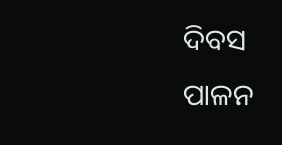ଦିବସ ପାଳନ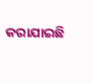କରାଯାଇଛି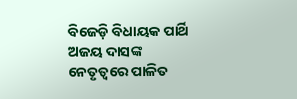ବିଜେଡ଼ି ବିଧାୟକ ପାର୍ଥି ଅଜୟ ଦାସଙ୍କ ନେତୃତ୍ବରେ ପାଳିତ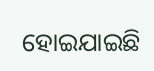ହୋଇଯାଇଛି